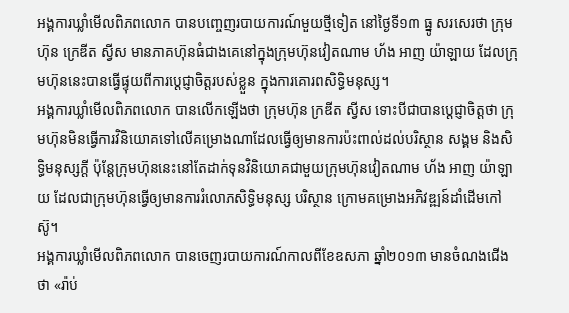អង្គការឃ្លាំមើលពិភពលោក បានបញ្ចេញរបាយការណ៍មួយថ្មីទៀត នៅថ្ងៃទី១៣ ធ្នូ សរសេរថា ក្រុមហ៊ុន ក្រេឌីត ស្វីស មានភាគហ៊ុនធំជាងគេនៅក្នុងក្រុមហ៊ុនវៀតណាម ហ័ង អាញ យ៉ាឡាយ ដែលក្រុមហ៊ុននេះបានធ្វើផ្ទុយពីការប្ដេជ្ញាចិត្តរបស់ខ្លួន ក្នុងការគោរពសិទ្ធិមនុស្ស។
អង្គការឃ្លាំមើលពិភពលោក បានលើកឡើងថា ក្រុមហ៊ុន ក្រឌីត ស្វីស ទោះបីជាបានប្ដេជ្ញាចិត្តថា ក្រុមហ៊ុនមិនធ្វើការវិនិយោគទៅលើគម្រោងណាដែលធ្វើឲ្យមានការប៉ះពាល់ដល់បរិស្ថាន សង្គម និងសិទ្ធិមនុស្សក្ដី ប៉ុន្តែក្រុមហ៊ុននេះនៅតែដាក់ទុនវិនិយោគជាមួយក្រុមហ៊ុនវៀតណាម ហ័ង អាញ យ៉ាឡាយ ដែលជាក្រុមហ៊ុនធ្វើឲ្យមានការរំលោភសិទ្ធិមនុស្ស បរិស្ថាន ក្រោមគម្រោងអភិវឌ្ឍន៍ដាំដើមកៅស៊ូ។
អង្គការឃ្លាំមើលពិភពលោក បានចេញរបាយការណ៍កាលពីខែឧសភា ឆ្នាំ២០១៣ មានចំណងជើងថា «រ៉ាប់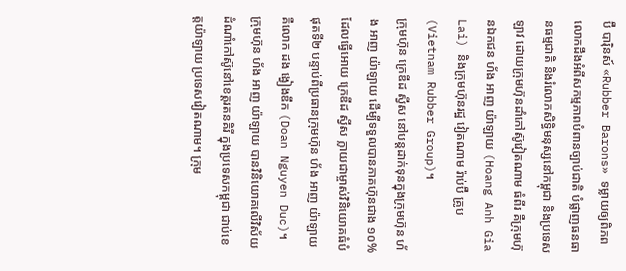ប៊ឺ បារ៉ិនស៍ «Rubber Barons» ទម្លាយឲ្យពិភពលោកដឹងអំពីសកម្មភាពបំពានច្បាប់ជាតិ បំផ្លាញធនធានធម្មជាតិ និងរំលោភសិទ្ធិមនុស្សនៅកម្ពុជា និងប្រទេសឡាវ ដោយក្រុមហ៊ុនដាំកៅស៊ូវៀតណាម ធំពីរ គឺក្រុមហ៊ុនឯកជន ហ័ង អាញ យ៉ាឡាយ (Hoang Anh Gia Lai) និងក្រុមហ៊ុនរដ្ឋ វៀតណាម រ៉ាប់ប៊ឺ គ្រូប (Vietnam Rubber Group)។
ក្រុមហ៊ុន ក្រេឌីដ ស្វីស នៅបន្តដាក់ទុនក្នុងក្រុមហ៊ុន ហ័ង អាញ យ៉ាឡាយ ដើម្បីទទួលបានភាគហ៊ុនជាង ១០% ដែលធ្វើអោយ ក្រេឌីដ ស្វីស ក្លាយជាម្ចាស់វិនិយោគធំបំផុតទី២ បន្ទាប់ពីប្រធានក្រុមហ៊ុន ហ័ង អាញ យ៉ាឡាយ គឺលោក ដង ង្វៀងឌឹក (Doan Nguyen Duc)។
ក្រុមហ៊ុន ហ័ង អាញ យ៉ាឡាយ បានវិនិយោគលើវិស័យដំណាំកៅស៊ូនៅខេត្តរតនគិរី ក្នុងប្រទេសកម្ពុជា ជាប់ខេត្តយ៉ាឡាយ ប្រទេសវៀតណាម។ ក្រុម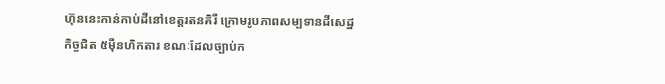ហ៊ុននេះកាន់កាប់ដីនៅខេត្តរតនគិរី ក្រោមរូបភាពសម្បទានដីសេដ្ឋកិច្ចជិត ៥ម៉ឺនហិកតារ ខណៈដែលច្បាប់ក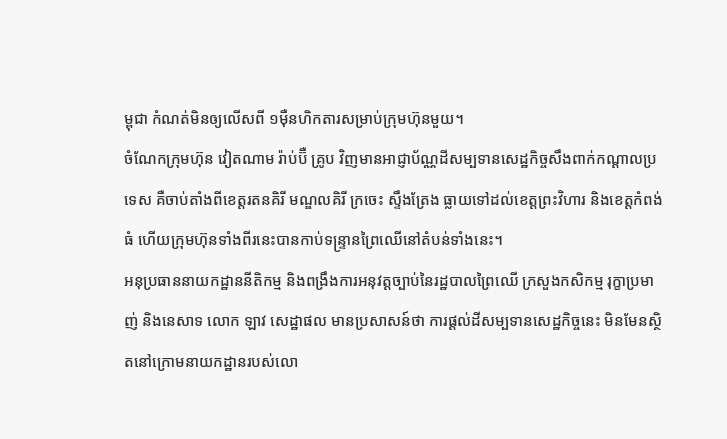ម្ពុជា កំណត់មិនឲ្យលើសពី ១ម៉ឺនហិកតារសម្រាប់ក្រុមហ៊ុនមួយ។
ចំណែកក្រុមហ៊ុន វៀតណាម រ៉ាប់ប៊ឺ គ្រូប វិញមានអាជ្ញាប័ណ្ណដីសម្បទានសេដ្ឋកិច្ចសឹងពាក់កណ្ដាលប្រទេស គឺចាប់តាំងពីខេត្តរតនគិរី មណ្ឌលគិរី ក្រចេះ ស្ទឹងត្រែង ធ្លាយទៅដល់ខេត្តព្រះវិហារ និងខេត្តកំពង់ធំ ហើយក្រុមហ៊ុនទាំងពីរនេះបានកាប់ទន្ទ្រានព្រៃឈើនៅតំបន់ទាំងនេះ។
អនុប្រធាននាយកដ្ឋាននីតិកម្ម និងពង្រឹងការអនុវត្តច្បាប់នៃរដ្ឋបាលព្រៃឈើ ក្រសួងកសិកម្ម រុក្ខាប្រមាញ់ និងនេសាទ លោក ឡាវ សេដ្ឋាផល មានប្រសាសន៍ថា ការផ្ដល់ដីសម្បទានសេដ្ឋកិច្ចនេះ មិនមែនស្ថិតនៅក្រោមនាយកដ្ឋានរបស់លោ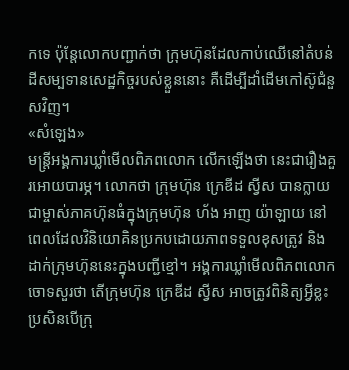កទេ ប៉ុន្តែលោកបញ្ជាក់ថា ក្រុមហ៊ុនដែលកាប់ឈើនៅតំបន់ដីសម្បទានសេដ្ឋកិច្ចរបស់ខ្លួននោះ គឺដើម្បីដាំដើមកៅស៊ូជំនួសវិញ។
«សំឡេង»
មន្ត្រីអង្គការឃ្លាំមើលពិភពលោក លើកឡើងថា នេះជារឿងគួរអោយបារម្ភ។ លោកថា ក្រុមហ៊ុន ក្រេឌីដ ស្វីស បានក្លាយជាម្ចាស់ភាគហ៊ុនធំក្នុងក្រុមហ៊ុន ហ័ង អាញ យ៉ាឡាយ នៅពេលដែលវិនិយោគិនប្រកបដោយភាពទទួលខុសត្រូវ និងដាក់ក្រុមហ៊ុននេះក្នុងបញ្ជីខ្មៅ។ អង្គការឃ្លាំមើលពិភពលោក ចោទសួរថា តើក្រុមហ៊ុន ក្រេឌីដ ស្វីស អាចត្រូវពិនិត្យអ្វីខ្លះ ប្រសិនបើក្រុ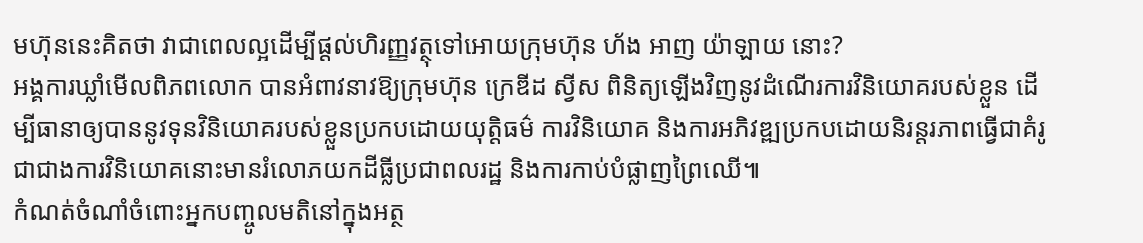មហ៊ុននេះគិតថា វាជាពេលល្អដើម្បីផ្តល់ហិរញ្ញវត្ថុទៅអោយក្រុមហ៊ុន ហ័ង អាញ យ៉ាឡាយ នោះ?
អង្គការឃ្លាំមើលពិភពលោក បានអំពាវនាវឱ្យក្រុមហ៊ុន ក្រេឌីដ ស្វីស ពិនិត្យឡើងវិញនូវដំណើរការវិនិយោគរបស់ខ្លួន ដើម្បីធានាឲ្យបាននូវទុនវិនិយោគរបស់ខ្លួនប្រកបដោយយុត្តិធម៌ ការវិនិយោគ និងការអភិវឌ្ឍប្រកបដោយនិរន្តរភាពធ្វើជាគំរូ ជាជាងការវិនិយោគនោះមានរំលោភយកដីធ្លីប្រជាពលរដ្ឋ និងការកាប់បំផ្លាញព្រៃឈើ៕
កំណត់ចំណាំចំពោះអ្នកបញ្ចូលមតិនៅក្នុងអត្ថ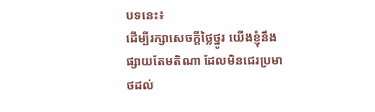បទនេះ៖
ដើម្បីរក្សាសេចក្ដីថ្លៃថ្នូរ យើងខ្ញុំនឹងផ្សាយតែមតិណា ដែលមិនជេរប្រមាថដល់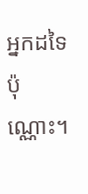អ្នកដទៃប៉ុណ្ណោះ។